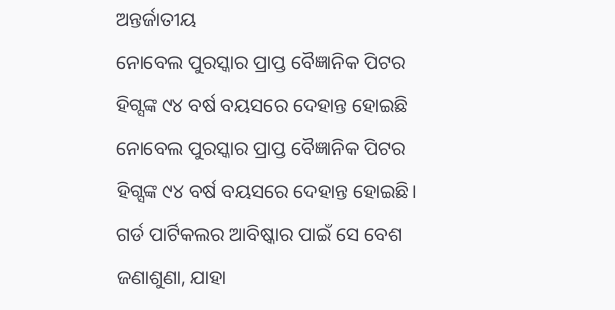ଅନ୍ତର୍ଜାତୀୟ
ନୋବେଲ ପୁରସ୍କାର ପ୍ରାପ୍ତ ବୈଜ୍ଞାନିକ ପିଟର ହିଗ୍ସଙ୍କ ୯୪ ବର୍ଷ ବୟସରେ ଦେହାନ୍ତ ହୋଇଛି
ନୋବେଲ ପୁରସ୍କାର ପ୍ରାପ୍ତ ବୈଜ୍ଞାନିକ ପିଟର ହିଗ୍ସଙ୍କ ୯୪ ବର୍ଷ ବୟସରେ ଦେହାନ୍ତ ହୋଇଛି। ଗର୍ଡ ପାର୍ଟିକଲର ଆବିଷ୍କାର ପାଇଁ ସେ ବେଶ ଜଣାଶୁଣା, ଯାହା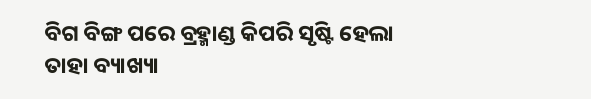ବିଗ ବିଙ୍ଗ ପରେ ବ୍ରହ୍ମାଣ୍ଡ କିପରି ସୃଷ୍ଟି ହେଲା ତାହା ବ୍ୟାଖ୍ୟା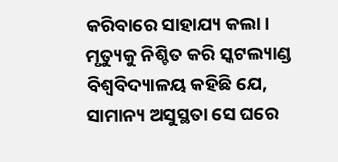କରିବାରେ ସାହାଯ୍ୟ କଲା।
ମୃତ୍ୟୁକୁ ନିଶ୍ଚିତ କରି ସ୍କଟଲ୍ୟାଣ୍ଡ ବିଶ୍ୱବିଦ୍ୟାଳୟ କହିଛି ଯେ, ସାମାନ୍ୟ ଅସୁସ୍ଥତା ସେ ଘରେ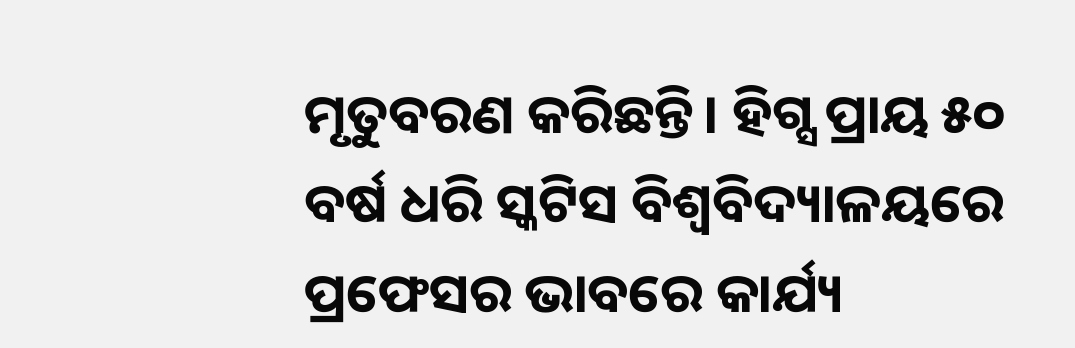ମୃତୁବରଣ କରିଛନ୍ତି। ହିଗ୍ସ ପ୍ରାୟ ୫୦ ବର୍ଷ ଧରି ସ୍କଟିସ ବିଶ୍ୱବିଦ୍ୟାଳୟରେ ପ୍ରଫେସର ଭାବରେ କାର୍ଯ୍ୟ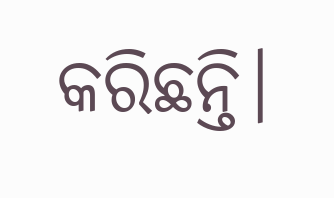କରିଛନ୍ତି।